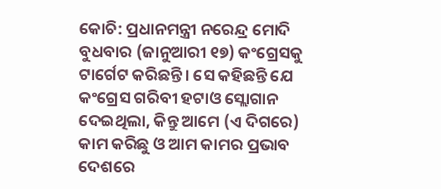କୋଚି: ପ୍ରଧାନମନ୍ତ୍ରୀ ନରେନ୍ଦ୍ର ମୋଦି ବୁଧବାର (ଜାନୁଆରୀ ୧୭) କଂଗ୍ରେସକୁ ଟାର୍ଗେଟ କରିଛନ୍ତି। ସେ କହିଛନ୍ତି ଯେ କଂଗ୍ରେସ ଗରିବୀ ହଟାଓ ସ୍ଲୋଗାନ ଦେଇଥିଲା, କିନ୍ତୁ ଆମେ (ଏ ଦିଗରେ) କାମ କରିଛୁ ଓ ଆମ କାମର ପ୍ରଭାବ ଦେଶରେ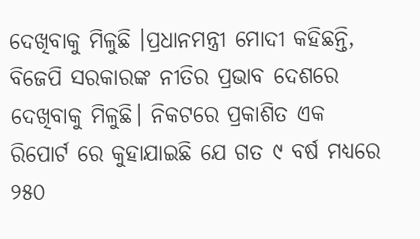ଦେଖିବାକୁ ମିଳୁଛି ।ପ୍ରଧାନମନ୍ତ୍ରୀ ମୋଦୀ କହିଛନ୍ତି, ବିଜେପି ସରକାରଙ୍କ ନୀତିର ପ୍ରଭାବ ଦେଶରେ ଦେଖିବାକୁ ମିଳୁଛି। ନିକଟରେ ପ୍ରକାଶିତ ଏକ ରିପୋର୍ଟ ରେ କୁହାଯାଇଛି ଯେ ଗତ ୯ ବର୍ଷ ମଧ୍ୟରେ ୨୫୦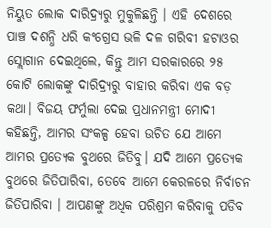ନିୟୁତ ଲୋକ ଦାରିଦ୍ର୍ୟରୁ ମୁକୁଳିଛନ୍ତି । ଏହି ଦେଶରେ ପାଞ୍ଚ ଦଶନ୍ଧି ଧରି କଂଗ୍ରେସ ଭଳି ଦଳ ଗରିବୀ ହଟାଓର ସ୍ଲୋଗାନ ଦେଇଥିଲେ, କିନ୍ତୁ ଆମ ସରକାରରେ ୨୫ କୋଟି ଲୋକଙ୍କୁ ଦାରିଦ୍ର୍ୟରୁ ବାହାର କରିବା ଏକ ବଡ଼ କଥା। ବିଜୟ ଫର୍ମୁଲା ଦେଇ ପ୍ରଧାନମନ୍ତ୍ରୀ ମୋଦୀ କହିଛନ୍ତି, ଆମର ସଂକଳ୍ପ ହେବା ଉଚିତ ଯେ ଆମେ ଆମର ପ୍ରତ୍ୟେକ ବୁଥରେ ଜିତିବୁ। ଯଦି ଆମେ ପ୍ରତ୍ୟେକ ବୁଥରେ ଜିତିପାରିବା, ତେବେ ଆମେ କେରଳରେ ନିର୍ବାଚନ ଜିତିପାରିବା । ଆପଣଙ୍କୁ ଅଧିକ ପରିଶ୍ରମ କରିବାକୁ ପଡିବ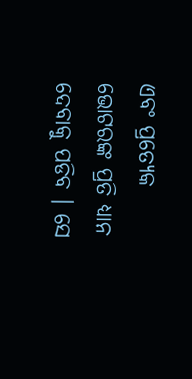ଏବଂ ପ୍ରତ୍ୟେକ ଭୋଟରଙ୍କ ପ୍ରତି ଧ୍ୟାନ ଦେବାକୁ ପଡିବ । ସେ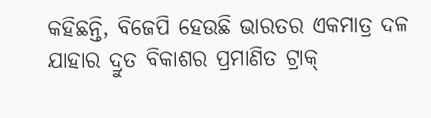କହିଛନ୍ତି, ବିଜେପି ହେଉଛି ଭାରତର ଏକମାତ୍ର ଦଳ ଯାହାର ଦ୍ରୁତ ବିକାଶର ପ୍ରମାଣିତ ଟ୍ରାକ୍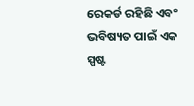ରେକର୍ଡ ରହିଛି ଏବଂ ଭବିଷ୍ୟତ ପାଇଁ ଏକ ସ୍ପଷ୍ଟ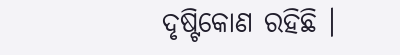ଦୃଷ୍ଟିକୋଣ ରହିଛି ।